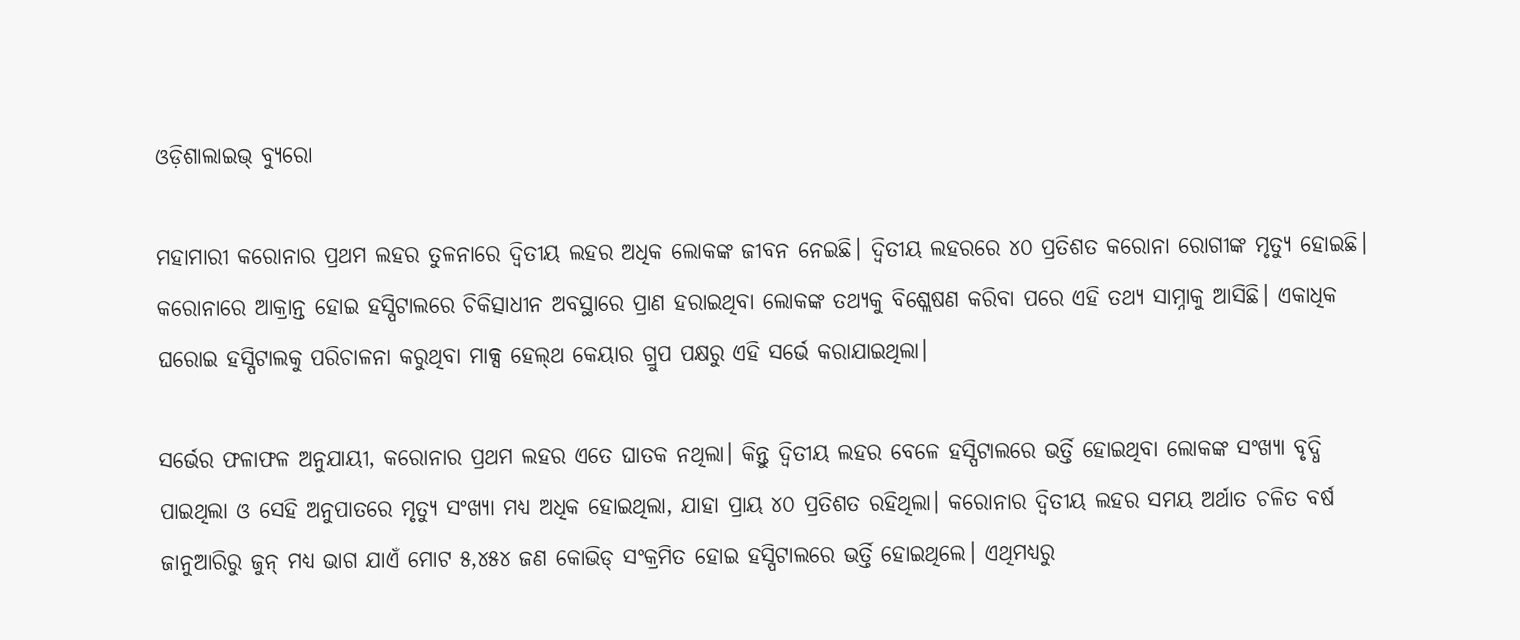ଓଡ଼ିଶାଲାଇଭ୍ ବ୍ୟୁରୋ

ମହାମାରୀ କରୋନାର ପ୍ରଥମ ଲହର ତୁଳନାରେ ଦ୍ୱିତୀୟ ଲହର ଅଧିକ ଲୋକଙ୍କ ଜୀବନ ନେଇଛି। ଦ୍ଵିତୀୟ ଲହରରେ ୪୦ ପ୍ରତିଶତ କରୋନା ରୋଗୀଙ୍କ ମୃତ୍ୟୁ ହୋଇଛି।  କରୋନାରେ ଆକ୍ରାନ୍ତ ହୋଇ ହସ୍ପିଟାଲରେ ଚିକିତ୍ସାଧୀନ ଅବସ୍ଥାରେ ପ୍ରାଣ ହରାଇଥିବା ଲୋକଙ୍କ ତଥ୍ୟକୁ ବିଶ୍ଲେଷଣ କରିବା ପରେ ଏହି ତଥ୍ୟ ସାମ୍ନାକୁ ଆସିଛି। ଏକାଧିକ ଘରୋଇ ହସ୍ପିଟାଲକୁ ପରିଚାଳନା କରୁଥିବା ମାକ୍ସ ହେଲ୍‌ଥ କେୟାର ଗ୍ରୁପ ପକ୍ଷରୁ ଏହି ସର୍ଭେ କରାଯାଇଥିଲା।

ସର୍ଭେର ଫଳାଫଳ ଅନୁଯାୟୀ, କରୋନାର ପ୍ରଥମ ଲହର ଏତେ ଘାତକ ନଥିଲା। କିନ୍ତୁ ଦ୍ୱିତୀୟ ଲହର ବେଳେ ହସ୍ପିଟାଲରେ ଭର୍ତ୍ତି ହୋଇଥିବା ଲୋକଙ୍କ ସଂଖ୍ୟା ବୃଦ୍ଧି ପାଇଥିଲା ଓ ସେହି ଅନୁପାତରେ ମୃତ୍ୟୁ ସଂଖ୍ୟା ମଧ୍ୟ ଅଧିକ ହୋଇଥିଲା, ଯାହା ପ୍ରାୟ ୪୦ ପ୍ରତିଶତ ରହିଥିଲା। କରୋନାର ଦ୍ୱିତୀୟ ଲହର ସମୟ ଅର୍ଥାତ ଚଳିତ ବର୍ଷ ଜାନୁଆରିରୁ ଜୁନ୍‌ ମଧ୍ୟ ଭାଗ ଯାଏଁ ମୋଟ ୫,୪୫୪ ଜଣ କୋଭିଡ୍ ସଂକ୍ରମିତ ହୋଇ ହସ୍ପିଟାଲରେ ଭର୍ତ୍ତି ହୋଇଥିଲେ। ଏଥିମଧ୍ୟରୁ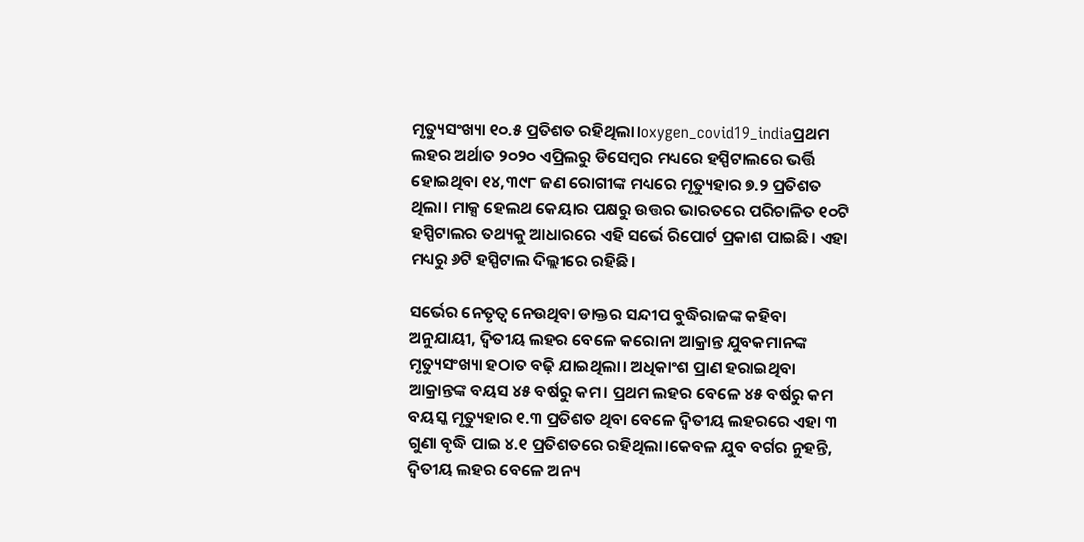ମୃତ୍ୟୁସଂଖ୍ୟା ୧୦.୫ ପ୍ରତିଶତ ରହିଥିଲା।oxygen_covid19_indiaପ୍ରଥମ ଲହର ଅର୍ଥାତ ୨୦୨୦ ଏପ୍ରିଲରୁ ଡିସେମ୍ବର ମଧ୍ୟରେ ହସ୍ପିଟାଲରେ ଭର୍ତ୍ତି ହୋଇଥିବା ୧୪,୩୯୮ ଜଣ ରୋଗୀଙ୍କ ମଧ୍ୟରେ ମୃତ୍ୟୁହାର ୭.୨ ପ୍ରତିଶତ ଥିଲା। ମାକ୍ସ ହେଲଥ କେୟାର ପକ୍ଷରୁ ଉତ୍ତର ଭାରତରେ ପରିଚାଳିତ ୧୦ଟି ହସ୍ପିଟାଲର ତଥ୍ୟକୁ ଆଧାରରେ ଏହି ସର୍ଭେ ରିପୋର୍ଟ ପ୍ରକାଶ ପାଇଛି। ଏହା ମଧ୍ୟରୁ ୬ଟି ହସ୍ପିଟାଲ ଦିଲ୍ଲୀରେ ରହିଛି।

ସର୍ଭେର ନେତୃତ୍ୱ ନେଉଥିବା ଡାକ୍ତର ସନ୍ଦୀପ ବୁଦ୍ଧିରାଜଙ୍କ କହିବା ଅନୁଯାୟୀ, ଦ୍ୱିତୀୟ ଲହର ବେଳେ କରୋନା ଆକ୍ରାନ୍ତ ଯୁବକମାନଙ୍କ ମୃତ୍ୟୁସଂଖ୍ୟା ହଠାତ ବଢ଼ି ଯାଇଥିଲା। ଅଧିକାଂଶ ପ୍ରାଣ ହରାଇଥିବା ଆକ୍ରାନ୍ତଙ୍କ ବୟସ ୪୫ ବର୍ଷରୁ କମ। ପ୍ରଥମ ଲହର ବେଳେ ୪୫ ବର୍ଷରୁ କମ ବୟସ୍କ ମୃତ୍ୟୁହାର ୧.୩ ପ୍ରତିଶତ ଥିବା ବେଳେ ଦ୍ୱିତୀୟ ଲହରରେ ଏହା ୩ ଗୁଣା ବୃଦ୍ଧି ପାଇ ୪.୧ ପ୍ରତିଶତରେ ରହିଥିଲା।କେବଳ ଯୁବ ବର୍ଗର ନୁହନ୍ତି, ଦ୍ୱିତୀୟ ଲହର ବେଳେ ଅନ୍ୟ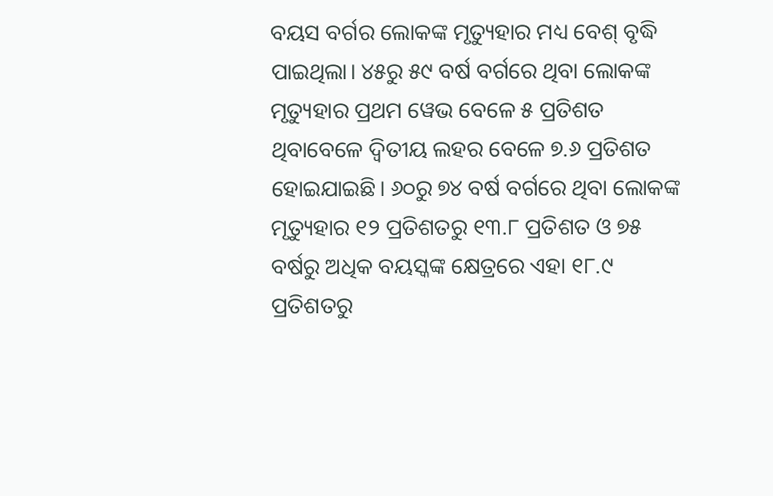ବୟସ ବର୍ଗର ଲୋକଙ୍କ ମୃତ୍ୟୁହାର ମଧ୍ୟ ବେଶ୍ ବୃଦ୍ଧି ପାଇଥିଲା। ୪୫ରୁ ୫୯ ବର୍ଷ ବର୍ଗରେ ଥିବା ଲୋକଙ୍କ ମୃତ୍ୟୁହାର ପ୍ରଥମ ୱେଭ ବେଳେ ୫ ପ୍ରତିଶତ ଥିବାବେଳେ ଦ୍ୱିତୀୟ ଲହର ବେଳେ ୭.୬ ପ୍ରତିଶତ ହୋଇଯାଇଛି। ୬୦ରୁ ୭୪ ବର୍ଷ ବର୍ଗରେ ଥିବା ଲୋକଙ୍କ ମୃତ୍ୟୁହାର ୧୨ ପ୍ରତିଶତରୁ ୧୩.୮ ପ୍ରତିଶତ ଓ ୭୫ ବର୍ଷରୁ ଅଧିକ ବୟସ୍କଙ୍କ କ୍ଷେତ୍ରରେ ଏହା ୧୮.୯ ପ୍ରତିଶତରୁ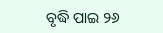ବୃଦ୍ଧି ପାଇ ୨୬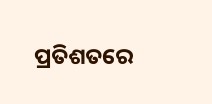ପ୍ରତିଶତରେ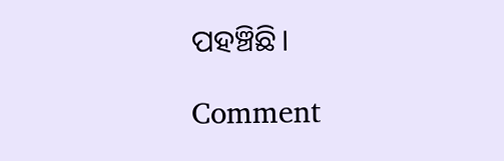ପହଞ୍ଚିଛି।

Comment